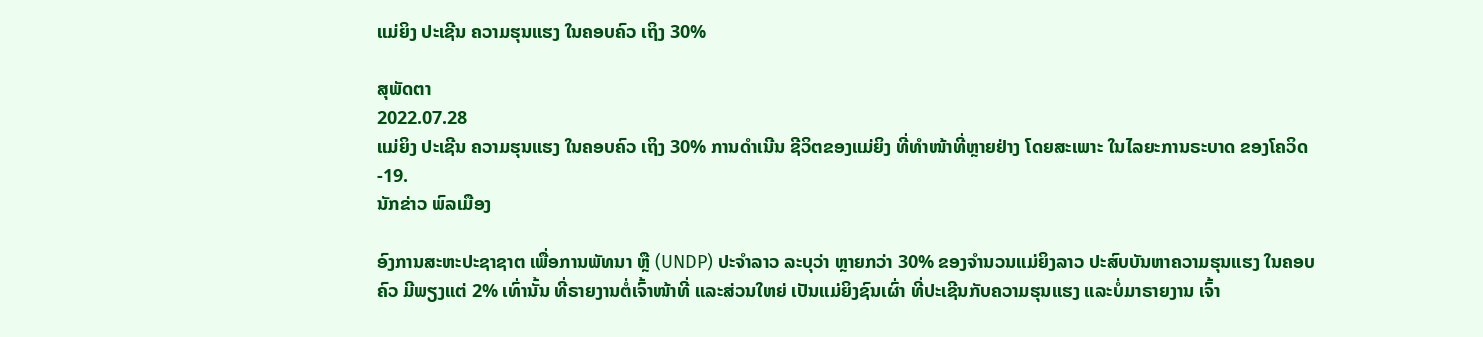ແມ່ຍິງ ປະເຊີນ ຄວາມຮຸນແຮງ ໃນຄອບຄົວ ເຖິງ 30%

ສຸພັດຕາ
2022.07.28
ແມ່ຍິງ ປະເຊີນ ຄວາມຮຸນແຮງ ໃນຄອບຄົວ ເຖິງ 30% ການດຳເນີນ ຊີວິຕຂອງແມ່ຍິງ ທີ່ທຳໜ້າທີ່ຫຼາຍຢ່າງ ໂດຍສະເພາະ ໃນໄລຍະການຣະບາດ ຂອງໂຄວິດ-19.
ນັກຂ່າວ ພົລເມືອງ

ອົງການສະຫະປະຊາຊາຕ ເພື່ອການພັທນາ ຫຼື (UNDP) ປະຈໍາລາວ ລະບຸວ່າ ຫຼາຍກວ່າ 30% ຂອງຈໍານວນແມ່ຍິງລາວ ປະສົບບັນຫາຄວາມຮຸນແຮງ ໃນຄອບຄົວ ມີພຽງແຕ່ 2% ເທົ່ານັ້ນ ທີ່ຣາຍງານຕໍ່ເຈົ້າໜ້າທີ່ ແລະສ່ວນໃຫຍ່ ເປັນແມ່ຍິງຊົນເຜົ່າ ທີ່ປະເຊີນກັບຄວາມຮຸນແຮງ ແລະບໍ່ມາຣາຍງານ ເຈົ້າ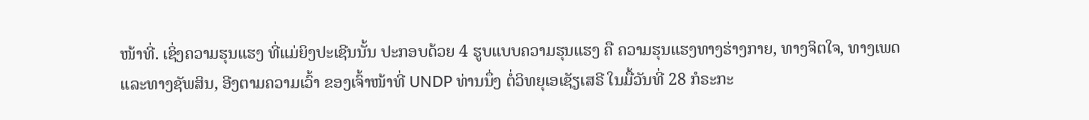ໜ້າທີ່. ເຊິ່ງຄວາມຮຸນແຮງ ທີ່ແມ່ຍິງປະເຊີນນັ້ນ ປະກອບດ້ວຍ 4 ຮູບແບບຄວາມຮຸນແຮງ ຄື ຄວາມຮຸນແຮງທາງຮ່າງກາຍ, ທາງຈິຕໃຈ, ທາງເພດ ແລະທາງຊັພສິນ, ອີງຕາມຄວາມເວົ້າ ຂອງເຈົ້າໜ້າທີ່ UNDP ທ່ານນຶ່ງ ຕໍ່ວິທຍຸເອເຊັຽເສຣີ ໃນມື້ວັນທີ່ 28 ກໍຣະກະ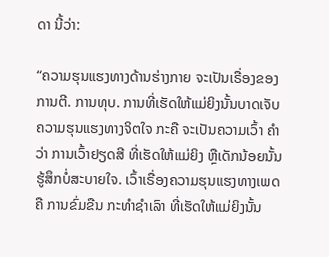ດາ ນີ້ວ່າ:

“ຄວາມຮຸນແຮງທາງດ້ານຮ່າງກາຍ ຈະເປັນເຣື່ອງຂອງການຕີ. ການທຸບ. ການທີ່ເຮັດໃຫ້ແມ່ຍິງນັ້ນບາດເຈັບ ຄວາມຮຸນແຮງທາງຈິຕໃຈ ກະຄື ຈະເປັນຄວາມເວົ້າ ຄໍາວ່າ ການເວົ້າຢຽດສີ ທີ່ເຮັດໃຫ້ແມ່ຍິງ ຫຼືເດັກນ້ອຍນັ້ນ ຮູ້ສຶກບໍ່ສະບາຍໃຈ. ເວົ້າເຣື່ອງຄວາມຮຸນແຮງທາງເພດ ຄື ການຂົ່ມຂືນ ກະທໍາຊໍາເລົາ ທີ່ເຮັດໃຫ້ແມ່ຍິງນັ້ນ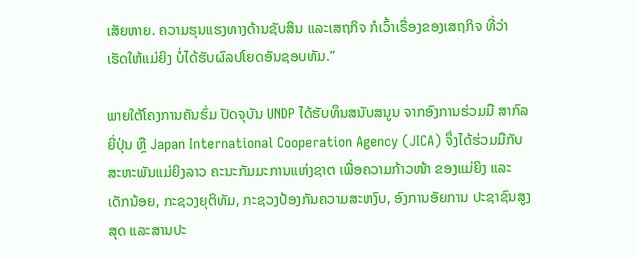ເສັຍຫາຍ. ຄວາມຮຸນແຮງທາງດ້ານຊັບສິນ ແລະເສຖກິຈ ກໍເວົ້າເຣື່ອງຂອງເສຖກິຈ ທີ່ວ່າເຮັດໃຫ້ແມ່ຍິງ ບໍ່ໄດ້ຮັບຜົລປໂຍດອັນຊອບທັມ.”

ພາຍໃຕ້ໂຄງການຄັນຮົ່ມ ປັດຈຸບັນ UNDP ໄດ້ຮັບທຶນສນັບສນູນ ຈາກອົງການຮ່ວມມື ສາກົລຍີ່ປຸ່ນ ຫຼື Japan International Cooperation Agency (JICA) ຈຶ່ງໄດ້ຮ່ວມມືກັບ ສະຫະພັນແມ່ຍິງລາວ ຄະນະກັມມະການແຫ່ງຊາຕ ເພື່ອຄວາມກ້າວໜ້າ ຂອງແມ່ຍິງ ແລະເດັກນ້ອຍ, ກະຊວງຍຸຕິທັມ, ກະຊວງປ້ອງກັນຄວາມສະຫງົບ, ອົງການອັຍການ ປະຊາຊົນສູງສຸດ ແລະສານປະ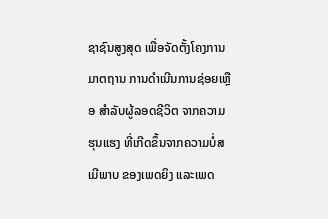ຊາຊົນສູງສຸດ ເພື່ອຈັດຕັ້ງໂຄງການ ມາຕຖານ ການດໍາເນີນການຊ່ອຍເຫຼືອ ສໍາລັບຜູ້ລອດຊີວິຕ ຈາກຄວາມຮຸນແຮງ ທີ່ເກີດຂຶ້ນຈາກຄວາມບໍ່ສເມີພາບ ຂອງເພດຍິງ ແລະເພດ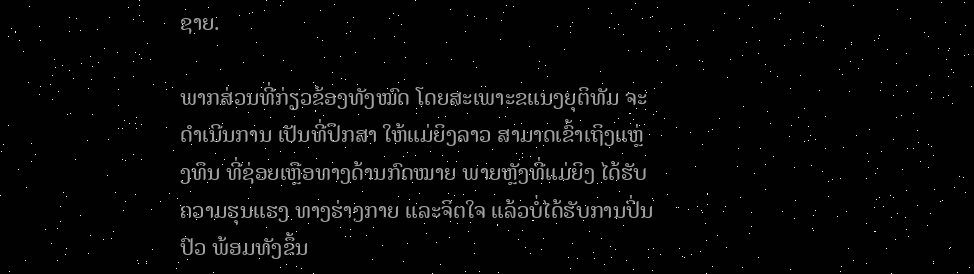ຊາຍ.

ພາກສ່ວນທີ່ກ່ຽວຂ້ອງທັງໝົດ ໂດຍສະເພາະຂແນງຍຸຕິທັມ ຈະດໍາເນີນການ ເປັນທີ່ປຶກສາ ໃຫ້ແມ່ຍິງລາວ ສາມາດເຂົ້າເຖິງແຫຼ່ງທຶນ ທີ່ຊ່ອຍເຫຼືອທາງດ້ານກົດໝາຍ ພາຍຫຼັງທີ່ແມ່ຍິງ ໄດ້ຮັບຄວາມຮຸນແຮງ ທາງຮ່າງກາຍ ແລະຈິຕໃຈ ແລ້ວບໍ່ໄດ້ຮັບການປິ່ນປົວ ພ້ອມທັງຂຶ້ນ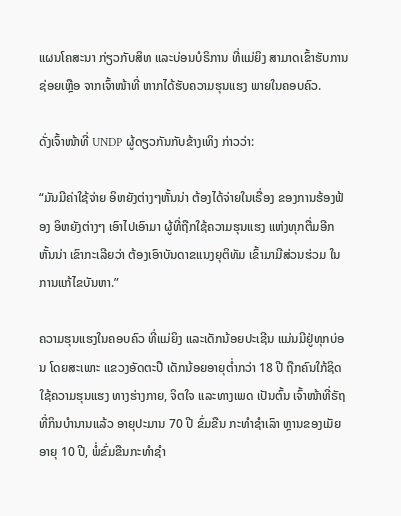ແຜນໂຄສະນາ ກ່ຽວກັບສິທ ແລະບ່ອນບໍຣິການ ທີ່ແມ່ຍິງ ສາມາດເຂົ້າຮັບການຊ່ອຍເຫຼືອ ຈາກເຈົ້າໜ້າທີ່ ຫາກໄດ້ຮັບຄວາມຮຸນແຮງ ພາຍໃນຄອບຄົວ.

ດັ່ງເຈົ້າໜ້າທີ່ UNDP ຜູ້ດຽວກັນກັບຂ້າງເທິງ ກ່າວວ່າ:

“ມັນມີຄ່າໃຊ້ຈ່າຍ ອິຫຍັງຕ່າງໆຫັ້ນນ່າ ຕ້ອງໄດ້ຈ່າຍໃນເຣື່ອງ ຂອງການຮ້ອງຟ້ອງ ອິຫຍັງຕ່າງໆ ເອົາໄປເອົາມາ ຜູ້ທີ່ຖືກໃຊ້ຄວາມຮຸນແຮງ ແຫ່ງທຸກຕື່ມອີກຫັ້ນນ່າ ເຂົາກະເລີຍວ່າ ຕ້ອງເອົາບັນດາຂແນງຍຸຕິທັມ ເຂົ້າມາມີສ່ວນຮ່ວມ ໃນການແກ້ໄຂບັນຫາ.”

ຄວາມຮຸນແຮງໃນຄອບຄົວ ທີ່ແມ່ຍິງ ແລະເດັກນ້ອຍປະເຊີນ ແມ່ນມີຢູ່ທຸກບ່ອນ ໂດຍສະເພາະ ແຂວງອັດຕະປື ເດັກນ້ອຍອາຍຸຕໍ່າກວ່າ 18 ປີ ຖືກຄົນໃກ້ຊິດ ໃຊ້ຄວາມຮຸນແຮງ ທາງຮ່າງກາຍ, ຈິຕໃຈ ແລະທາງເພດ ເປັນຕົ້ນ ເຈົ້າໜ້າທີ່ຣັຖ ທີ່ກິນບໍານານແລ້ວ ອາຍຸປະມານ 70 ປີ ຂົ່ມຂືນ ກະທໍາຊໍາເລົາ ຫຼານຂອງເມັຍ ອາຍຸ 10 ປີ, ພໍ່ຂົ່ມຂືນກະທໍາຊໍາ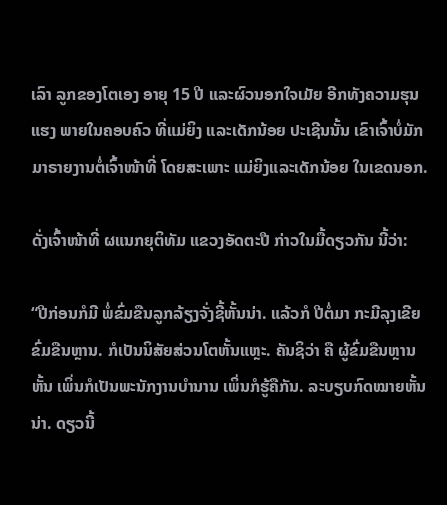ເລົາ ລູກຂອງໂຕເອງ ອາຍຸ 15 ປີ ແລະຜົວນອກໃຈເມັຍ ອີກທັງຄວາມຮຸນແຮງ ພາຍໃນຄອບຄົວ ທີ່ແມ່ຍິງ ແລະເດັກນ້ອຍ ປະເຊີນນັ້ນ ເຂົາເຈົ້າບໍ່ມັກມາຣາຍງານຕໍ່ເຈົ້າໜ້າທີ່ ໂດຍສະເພາະ ແມ່ຍິງແລະເດັກນ້ອຍ ໃນເຂດນອກ.

ດັ່ງເຈົ້າໜ້າທີ່ ຜແນກຍຸຕິທັມ ແຂວງອັດຕະປື ກ່າວໃນມື້ດຽວກັນ ນີ້ວ່າ:

“ປີກ່ອນກໍມີ ພໍ່ຂົ່ມຂືນລູກລ້ຽງຈັ່ງຊີ້ຫັ້ນນ່າ. ແລ້ວກໍ ປີຕໍ່ມາ ກະມີລຸງເຂີຍ ຂົ່ມຂືນຫຼານ. ກໍເປັນນິສັຍສ່ວນໂຕຫັ້ນແຫຼະ. ຄັນຊິວ່າ ຄື ຜູ້ຂົ່ມຂືນຫຼານຫັ້ນ ເພິ່ນກໍເປັນພະນັກງານບໍານານ ເພິ່ນກໍຮູ້ຄືກັນ. ລະບຽບກົດໝາຍຫັ້ນນ່າ. ດຽວນີ້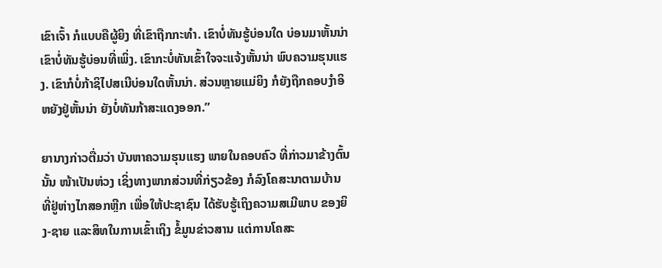ເຂົາເຈົ້າ ກໍແບບຄືຜູ້ຍິງ ທີ່ເຂົາຖືກກະທໍາ. ເຂົາບໍ່ທັນຮູ້ບ່ອນໃດ ບ່ອນມາຫັ້ນນ່າ ເຂົາບໍ່ທັນຮູ້ບ່ອນທີ່ເພິ່ງ. ເຂົາກະບໍ່ທັນເຂົ້າໃຈຈະແຈ້ງຫັ້ນນ່າ ພົບຄວາມຮຸນແຮງ. ເຂົາກໍບໍ່ກ້າຊິໄປສເນີບ່ອນໃດຫັ້ນນ່າ. ສ່ວນຫຼາຍແມ່ຍິງ ກໍຍັງຖືກຄອບງໍາອິຫຍັງຢູ່ຫັ້ນນ່າ ຍັງບໍ່ທັນກ້າສະແດງອອກ.”

ຍານາງກ່າວຕື່ມວ່າ ບັນຫາຄວາມຮຸນແຮງ ພາຍໃນຄອບຄົວ ທີ່ກ່າວມາຂ້າງຕົ້ນນັ້ນ ໜ້າເປັນຫ່ວງ ເຊິ່ງທາງພາກສ່ວນທີ່ກ່ຽວຂ້ອງ ກໍລົງໂຄສະນາຕາມບ້ານ ທີ່ຢູ່ຫ່າງໄກສອກຫຼີກ ເພື່ອໃຫ້ປະຊາຊົນ ໄດ້ຮັບຮູ້ເຖິງຄວາມສເມີພາບ ຂອງຍິງ-ຊາຍ ແລະສິທໃນການເຂົ້າເຖິງ ຂໍ້ມູນຂ່າວສານ ແຕ່ການໂຄສະ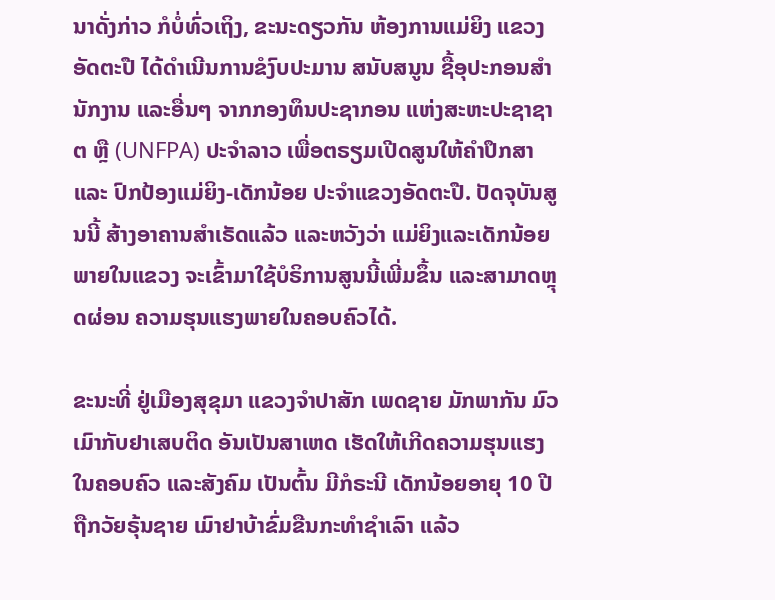ນາດັ່ງກ່າວ ກໍບໍ່ທົ່ວເຖິງ, ຂະນະດຽວກັນ ຫ້ອງການແມ່ຍິງ ແຂວງອັດຕະປື ໄດ້ດໍາເນີນການຂໍງົບປະມານ ສນັບສນູນ ຊື້ອຸປະກອນສໍານັກງານ ແລະອື່ນໆ ຈາກກອງທຶນປະຊາກອນ ແຫ່ງສະຫະປະຊາຊາຕ ຫຼື (UNFPA) ປະຈໍາລາວ ເພື່ອຕຣຽມເປີດສູນໃຫ້ຄໍາປຶກສາ ແລະ ປົກປ້ອງແມ່ຍິງ-ເດັກນ້ອຍ ປະຈໍາແຂວງອັດຕະປື. ປັດຈຸບັນສູນນີ້ ສ້າງອາຄານສໍາເຣັດແລ້ວ ແລະຫວັງວ່າ ແມ່ຍິງແລະເດັກນ້ອຍພາຍໃນແຂວງ ຈະເຂົ້າມາໃຊ້ບໍຣິການສູນນີ້ເພີ່ມຂຶ້ນ ແລະສາມາດຫຼຸດຜ່ອນ ຄວາມຮຸນແຮງພາຍໃນຄອບຄົວໄດ້.

ຂະນະທີ່ ຢູ່ເມືອງສຸຂຸມາ ແຂວງຈໍາປາສັກ ເພດຊາຍ ມັກພາກັນ ມົວເມົາກັບຢາເສບຕິດ ອັນເປັນສາເຫດ ເຮັດໃຫ້ເກີດຄວາມຮຸນແຮງ ໃນຄອບຄົວ ແລະສັງຄົມ ເປັນຕົ້ນ ມີກໍຣະນີ ເດັກນ້ອຍອາຍຸ 10 ປີ ຖືກວັຍຣຸ້ນຊາຍ ເມົາຢາບ້າຂົ່ມຂືນກະທໍາຊໍາເລົາ ແລ້ວ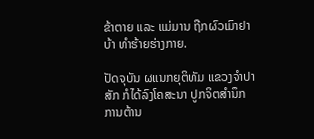ຂ້າຕາຍ ແລະ ແມ່ມານ ຖືກຜົວເມົາຢາບ້າ ທໍາຮ້າຍຮ່າງກາຍ.

ປັດຈຸບັນ ຜແນກຍຸຕິທັມ ແຂວງຈໍາປາສັກ ກໍໄດ້ລົງໂຄສະນາ ປູກຈິຕສໍານຶກ ການຕ້ານ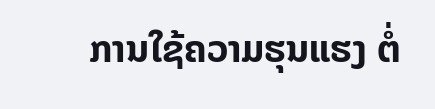ການໃຊ້ຄວາມຮຸນແຮງ ຕໍ່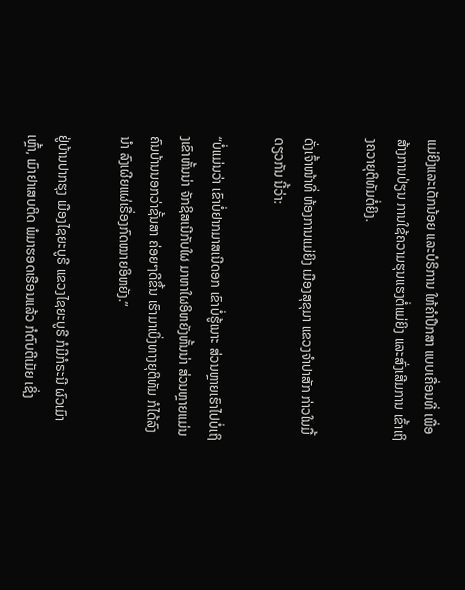ແມ່ຍິງແລະເດັກນ້ອຍ ແລະບໍຣິການ ໃຫ້ຄໍາປຶກສາ ແບບເຄື່ອນທີ່ ເພື່ອສ້າງການປ່ຽນ ການໃຊ້ຄວາມຮຸນແຮງຕໍ່ແມ່ຍິງ ແລະສົ່ງເສີມການ ເຂົ້າເຖິງຄວາຍຸຕິທັມຕໍ່ຍິງ.

ດັ່ງເຈົ້າໜ້າທີ່ ຫ້ອງການແມ່ຍິງ ເມືອງສຸຂຸມາ ແຂວງຈໍາປາສັກ ກ່າວໃນມື້ດຽວກັນ ນີ້ວ່າ:

“ບໍ່ແມ່ນວ່າ ເຂົາບໍ່ຢາກມາສເນີດອກ ເຂົາບໍ່ຮູ້ເນາະ ສ່ວນຫຼາຍເຮົາໄປບໍ່ເຖິງເຂົາຫັ້ນນ່າ ຈັກຊິສເນີກັບໃຜ ມາຫາໃຜອິຫຍັງຫັ້ນນ່າ ສ່ວນຫຼາຍແມ່ນຄົນບ້ານນອກວ່າຊັ້ນສາ ຄ່ອຍໆດີຂຶ້ນ ເຮົາມາເບິ່ງທາງຍຸຕິທັມ ກໍໄດ້ລົງນໍາ ລົງເຜີຍແຜ່ເຣື່ອງກົດໝາຍອິຫຍັງ.”

ຢູ່ບ້ານປາກຮຸງ ເມືອງໄຊຍະບູຣີ ແຂວງໄຊຍະບູຣີ ກໍມີກໍຣະນີ ຜົວເມົາເຫຼົ້າ, ເມົາຢາເສບຕິດ ພໍມາຮອດເຮືອນແລ້ວ ກໍຕົບຕີເມັຍ ເຊິ່ງ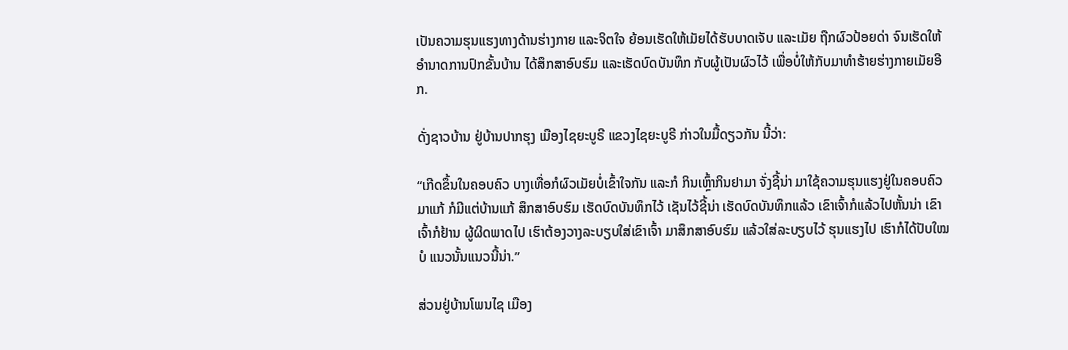ເປັນຄວາມຮຸນແຮງທາງດ້ານຮ່າງກາຍ ແລະຈິຕໃຈ ຍ້ອນເຮັດໃຫ້ເມັຍໄດ້ຮັບບາດເຈັບ ແລະເມັຍ ຖືກຜົວປ້ອຍດ່າ ຈົນເຮັດໃຫ້ອໍານາດການປົກຂັ້ນບ້ານ ໄດ້ສຶກສາອົບຮົມ ແລະເຮັດບົດບັນທຶກ ກັບຜູ້ເປັນຜົວໄວ້ ເພື່ອບໍ່ໃຫ້ກັບມາທໍາຮ້າຍຮ່າງກາຍເມັຍອີກ.

ດັ່ງຊາວບ້ານ ຢູ່ບ້ານປາກຮຸງ ເມືອງໄຊຍະບູຣີ ແຂວງໄຊຍະບູຣີ ກ່າວໃນມື້ດຽວກັນ ນີ້ວ່າ:

“ເກີດຂຶ້ນໃນຄອບຄົວ ບາງເທື່ອກໍຜົວເມັຍບໍ່ເຂົ້າໃຈກັນ ແລະກໍ ກິນເຫຼົ້າກິນຢາມາ ຈັ່ງຊີ້ນ່າ ມາໃຊ້ຄວາມຮຸນແຮງຢູ່ໃນຄອບຄົວ ມາແກ້ ກໍມີແຕ່ບ້ານແກ້ ສຶກສາອົບຮົມ ເຮັດບົດບັນທຶກໄວ້ ເຊັນໄວ້ຊີ້ນ່າ ເຮັດບົດບັນທຶກແລ້ວ ເຂົາເຈົ້າກໍແລ້ວໄປຫັ້ນນ່າ ເຂົາເຈົ້າກໍຢ້ານ ຜູ້ຜິດພາດໄປ ເຮົາຕ້ອງວາງລະບຽບໃສ່ເຂົາເຈົ້າ ມາສຶກສາອົບຮົມ ແລ້ວໃສ່ລະບຽບໄວ້ ຮຸນແຮງໄປ ເຮົາກໍໄດ້ປັບໃໝບໍ ແນວນັ້ນແນວນີ້ນ່າ.”

ສ່ວນຢູ່ບ້ານໂພນໄຊ ເມືອງ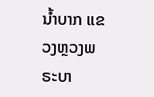ນໍ້າບາກ ແຂວງຫຼວງພຣະບາ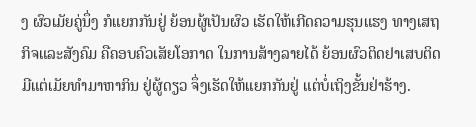ງ ຜົວເມັຍຄູ່ນຶ່ງ ກໍແຍກກັນຢູ່ ຍ້ອນຜູ້ເປັນຜົວ ເຮັດໃຫ້ເກີດຄວາມຮຸນແຮງ ທາງເສຖກິຈແລະສັງຄົມ ຄືຄອບຄົວເສັຍໂອກາດ ໃນການສ້າງລາຍໄດ້ ຍ້ອນຜົວຕິດຢາເສບຕິດ ມີແຕ່ເມັຍທໍາມາຫາກິນ ຢູ່ຜູ້ດຽວ ຈຶ່ງເຮັດໃຫ້ແຍກກັນຢູ່ ແຕ່ບໍ່ເຖິງຂັ້ນຢ່າຮ້າງ.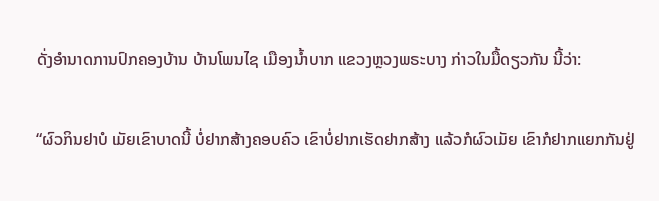ດັ່ງອໍານາດການປົກຄອງບ້ານ ບ້ານໂພນໄຊ ເມືອງນໍ້າບາກ ແຂວງຫຼວງພຣະບາງ ກ່າວໃນມື້ດຽວກັນ ນີ້ວ່າ:

“ຜົວກິນຢາບໍ ເມັຍເຂົາບາດນີ້ ບໍ່ຢາກສ້າງຄອບຄົວ ເຂົາບໍ່ຢາກເຮັດຢາກສ້າງ ແລ້ວກໍຜົວເມັຍ ເຂົາກໍຢາກແຍກກັນຢູ່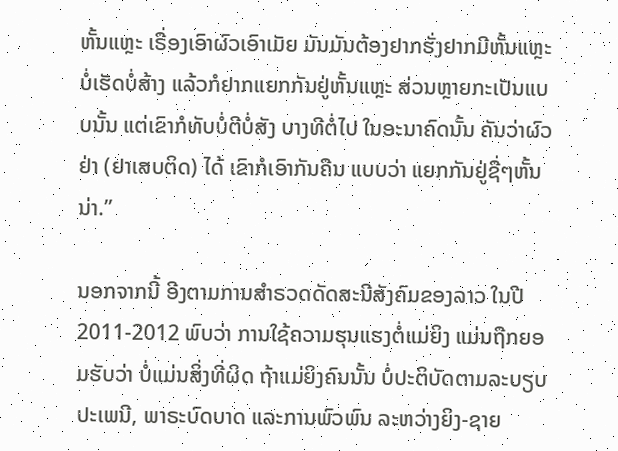ຫັ້ນແຫຼະ ເຣື່ອງເອົາຜົວເອົາເມັຍ ມັນມັນຕ້ອງຢາກຮັ່ງຢາກມີຫັ້ນແຫຼະ ບໍ່ເຮັດບໍ່ສ້າງ ແລ້ວກໍຢາກແຍກກັນຢູ່ຫັ້ນແຫຼະ ສ່ວນຫຼາຍກະເປັນແບບນັ້ນ ແຕ່ເຂົາກໍທັບບໍ່ຕີບໍ່ສັງ ບາງທີຕໍ່ໄປ ໃນອະນາຄົດນັ້ນ ຄັນວ່າຜົວຢ່າ (ຢາເສບຕິດ) ໄດ້ ເຂົາກໍເອົາກັນຄືນ ແບບວ່າ ແຍກກັນຢູ່ຊື່ໆຫັ້ນນ່າ.”

ນອກຈາກນີ້ ອີງຕາມການສໍາຣວດດັດສະນີສັງຄົມຂອງລາວ ໃນປີ 2011-2012 ພົບວ່າ ການໃຊ້ຄວາມຮຸນແຮງຕໍ່ແມ່ຍິງ ແມ່ນຖືກຍອມຮັບວ່າ ບໍ່ແມ່ນສິ່ງທີ່ຜິດ ຖ້າແມ່ຍິງຄົນນັ້ນ ບໍ່ປະຕິບັດຕາມລະບຽບປະເພນີ, ພາຣະບົດບາດ ແລະການພົວພົນ ລະຫວ່າງຍິງ-ຊາຍ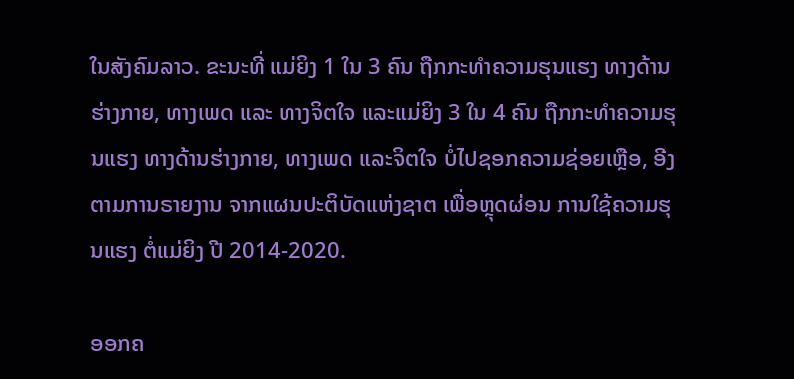ໃນສັງຄົມລາວ. ຂະນະທີ່ ແມ່ຍິງ 1 ໃນ 3 ຄົນ ຖືກກະທໍາຄວາມຮຸນແຮງ ທາງດ້ານຮ່າງກາຍ, ທາງເພດ ແລະ ທາງຈິຕໃຈ ແລະແມ່ຍິງ 3 ໃນ 4 ຄົນ ຖືກກະທໍາຄວາມຮຸນແຮງ ທາງດ້ານຮ່າງກາຍ, ທາງເພດ ແລະຈິຕໃຈ ບໍ່ໄປຊອກຄວາມຊ່ອຍເຫຼືອ, ອີງຕາມການຣາຍງານ ຈາກແຜນປະຕິບັດແຫ່ງຊາຕ ເພື່ອຫຼຸດຜ່ອນ ການໃຊ້ຄວາມຮຸນແຮງ ຕໍ່ແມ່ຍິງ ປີ 2014-2020.

ອອກຄ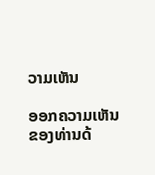ວາມເຫັນ

ອອກຄວາມເຫັນຂອງທ່ານດ້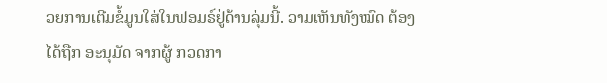ວຍການເຕີມຂໍ້ມູນໃສ່ໃນຟອມຣ໌ຢູ່ດ້ານລຸ່ມນີ້. ວາມເຫັນທັງໝົດ ຕ້ອງໄດ້ຖືກ ອະນຸມັດ ຈາກຜູ້ ກວດກາ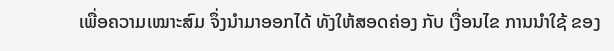ເພື່ອຄວາມເໝາະສົມ ຈຶ່ງນໍາມາອອກໄດ້ ທັງໃຫ້ສອດຄ່ອງ ກັບ ເງື່ອນໄຂ ການນຳໃຊ້ ຂອງ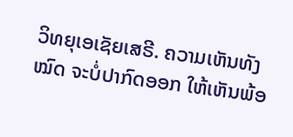ວິທຍຸເອເຊັຍເສຣີ. ຄວາມເຫັນທັງໝົດ ຈະບໍ່ປາກົດອອກ ໃຫ້ເຫັນພ້ອ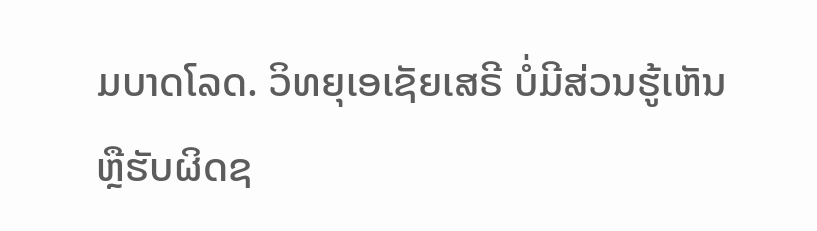ມບາດໂລດ. ວິທຍຸເອເຊັຍເສຣີ ບໍ່ມີສ່ວນຮູ້ເຫັນ ຫຼືຮັບຜິດຊ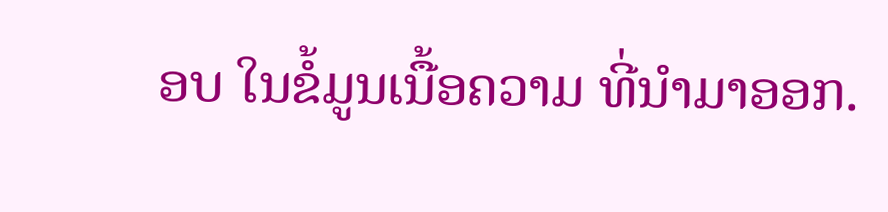ອບ ໃນຂໍ້ມູນເນື້ອຄວາມ ທີ່ນໍາມາອອກ.